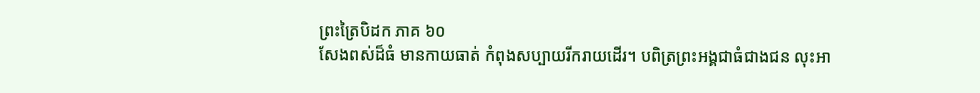ព្រះត្រៃបិដក ភាគ ៦០
សែងពស់ដ៏ធំ មានកាយធាត់ កំពុងសប្បាយរីករាយដើរ។ បពិត្រព្រះអង្គជាធំជាងជន លុះអា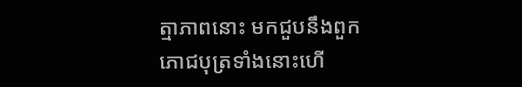ត្មាភាពនោះ មកជួបនឹងពួកភោជបុត្រទាំងនោះហើ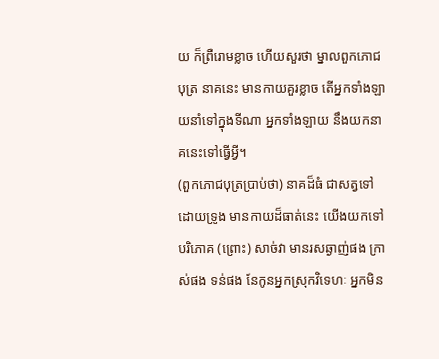យ ក៏ព្រឺរោមខ្លាច ហើយសួរថា ម្នាលពួកភោជបុត្រ នាគនេះ មានកាយគួរខ្លាច តើអ្នកទាំងឡាយនាំទៅក្នុងទីណា អ្នកទាំងឡាយ នឹងយកនាគនេះទៅធ្វើអ្វី។
(ពួកភោជបុត្រប្រាប់ថា) នាគដ៏ធំ ជាសត្វទៅដោយទ្រូង មានកាយដ៏ធាត់នេះ យើងយកទៅបរិភោគ (ព្រោះ) សាច់វា មានរសឆ្ងាញ់ផង ក្រាស់ផង ទន់ផង នែកូនអ្នកស្រុកវិទេហៈ អ្នកមិន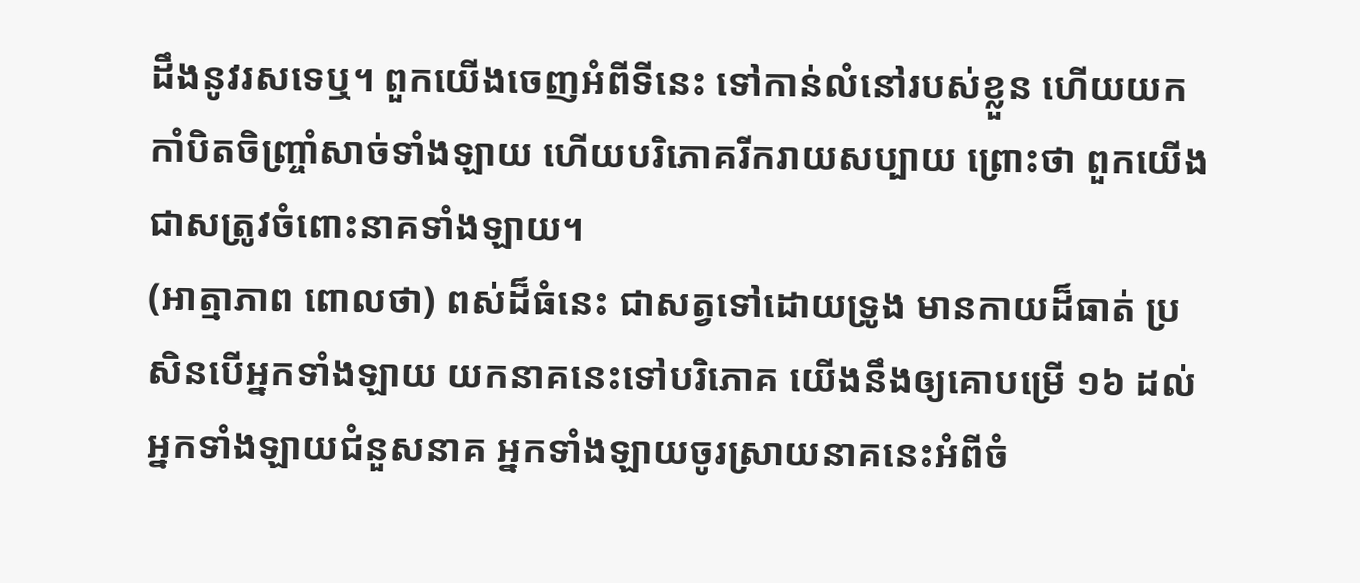ដឹងនូវរសទេឬ។ ពួកយើងចេញអំពីទីនេះ ទៅកាន់លំនៅរបស់ខ្លួន ហើយយកកាំបិតចិញ្ច្រាំសាច់ទាំងឡាយ ហើយបរិភោគរីករាយសប្បាយ ព្រោះថា ពួកយើងជាសត្រូវចំពោះនាគទាំងឡាយ។
(អាត្មាភាព ពោលថា) ពស់ដ៏ធំនេះ ជាសត្វទៅដោយទ្រូង មានកាយដ៏ធាត់ ប្រសិនបើអ្នកទាំងឡាយ យកនាគនេះទៅបរិភោគ យើងនឹងឲ្យគោបម្រើ ១៦ ដល់អ្នកទាំងឡាយជំនួសនាគ អ្នកទាំងឡាយចូរស្រាយនាគនេះអំពីចំ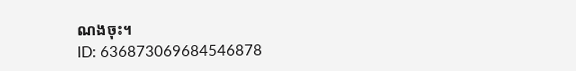ណងចុះ។
ID: 636873069684546878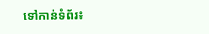ទៅកាន់ទំព័រ៖